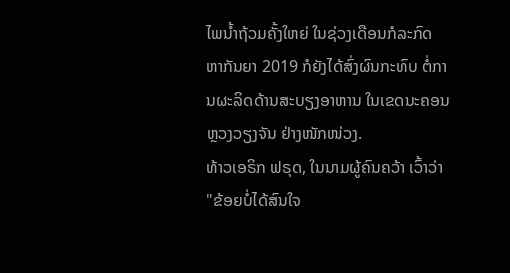ໄພນ້ຳຖ້ວມຄັ້ງໃຫຍ່ ໃນຊ່ວງເດືອນກໍລະກົດ ຫາກັນຍາ 2019 ກໍຍັງໄດ້ສົ່ງຜົນກະທົບ ຕໍ່ການຜະລິດດ້ານສະບຽງອາຫານ ໃນເຂດນະຄອນຫຼວງວຽງຈັນ ຢ່າງໜັກໜ່ວງ.
ທ້າວເອຣິກ ຟຣຸດ, ໃນນາມຜູ້ຄົນຄວ້າ ເວົ້າວ່າ "ຂ້ອຍບໍ່ໄດ້ສົນໃຈ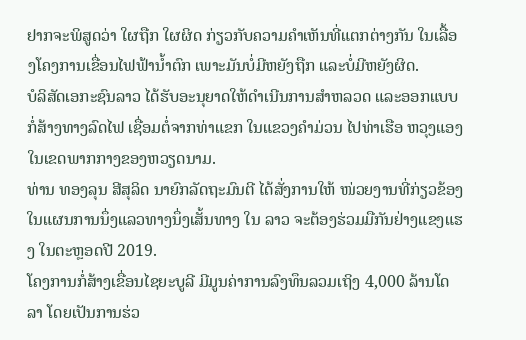ຢາກຈະພິສູດວ່າ ໃຜຖືກ ໃຜຜິດ ກ່ຽວກັບຄວາມຄຳເຫັນທີ່ແຕກຕ່າງກັນ ໃນເລື້ອງໂຄງການເຂື່ອນໄຟຟ້ານ້ຳຕົກ ເພາະມັນບໍ່ມີຫຍັງຖືກ ແລະບໍ່ມີຫຍັງຜິດ.
ບໍລິສັດເອກະຊົນລາວ ໄດ້ຮັບອະນຸຍາດໃຫ້ດໍາເນີນການສໍາຫລວດ ແລະອອກແບບກໍ່ສ້າງທາງລົດໄຟ ເຊື່ອມຕໍ່ຈາກທ່າແຂກ ໃນແຂວງຄໍາມ່ວນ ໄປທ່າເຮືອ ຫວຸງແອງ ໃນເຂດພາກກາງຂອງຫວຽດນາມ.
ທ່ານ ທອງລຸນ ສີສຸລິດ ນາຍົກລັດຖະມົນຕີ ໄດ້ສັ່ງການໃຫ້ ໜ່ວຍງານທີ່ກ່ຽວຂ້ອງ ໃນແຜນການນຶ່ງແລວທາງນຶ່ງເສັ້ນທາງ ໃນ ລາວ ຈະຕ້ອງຮ່ວມມືກັນຢ່າງແຂງແຮງ ໃນຕະຫຼອດປີ 2019.
ໂຄງການກໍ່ສ້າງເຂື່ອນໄຊຍະບູລີ ມີມູນຄ່າການລົງທຶນລວມເຖິງ 4,000 ລ້ານໂດລາ ໂດຍເປັນການຮ່ວ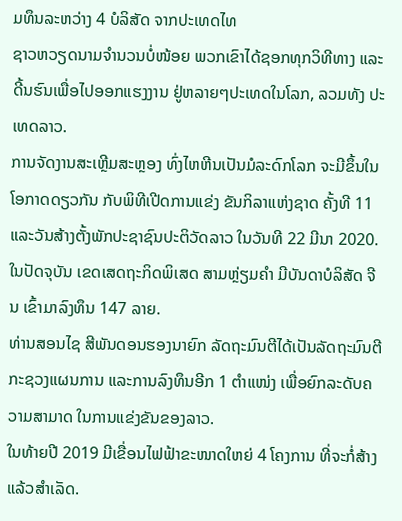ມທຶນລະຫວ່າງ 4 ບໍລິສັດ ຈາກປະເທດໄທ
ຊາວຫວຽດນາມຈໍານວນບໍ່ໜ້ອຍ ພວກເຂົາໄດ້ຊອກທຸກວິທີທາງ ແລະດີ້ນຮົນເພື່ອໄປອອກແຮງງານ ຢູ່ຫລາຍໆປະເທດໃນໂລກ, ລວມທັງ ປະເທດລາວ.
ການຈັດງານສະເຫຼີມສະຫຼອງ ທົ່ງໄຫຫີນເປັນມໍລະດົກໂລກ ຈະມີຂຶ້ນໃນໂອກາດດຽວກັນ ກັບພິທີເປີດການແຂ່ງ ຂັນກິລາແຫ່ງຊາດ ຄັ້ງທີ 11 ແລະວັນສ້າງຕັ້ງພັກປະຊາຊົນປະຕິວັດລາວ ໃນວັນທີ 22 ມີນາ 2020.
ໃນປັດຈຸບັນ ເຂດເສດຖະກິດພິເສດ ສາມຫຼ່ຽມຄຳ ມີບັນດາບໍລິສັດ ຈີນ ເຂົ້າມາລົງທຶນ 147 ລາຍ.
ທ່ານສອນໄຊ ສີພັນດອນຮອງນາຍົກ ລັດຖະມົນຕີໄດ້ເປັນລັດຖະມົນຕີກະຊວງແຜນການ ແລະການລົງທຶນອີກ 1 ຕຳແໜ່ງ ເພື່ອຍົກລະດັບຄວາມສາມາດ ໃນການແຂ່ງຂັນຂອງລາວ.
ໃນທ້າຍປີ 2019 ມີເຂື່ອນໄຟຟ້າຂະໜາດໃຫຍ່ 4 ໂຄງການ ທີ່ຈະກໍ່ສ້າງແລ້ວສຳເລັດ.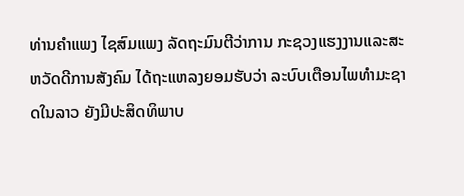ທ່ານຄຳແພງ ໄຊສົມແພງ ລັດຖະມົນຕີວ່າການ ກະຊວງແຮງງານແລະສະຫວັດດີການສັງຄົມ ໄດ້ຖະແຫລງຍອມຮັບວ່າ ລະບົບເຕືອນໄພທຳມະຊາດໃນລາວ ຍັງມີປະສິດທິພາບ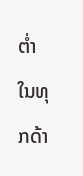ຕ່ຳ ໃນທຸກດ້າ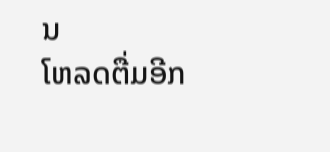ນ
ໂຫລດຕື່ມອີກ